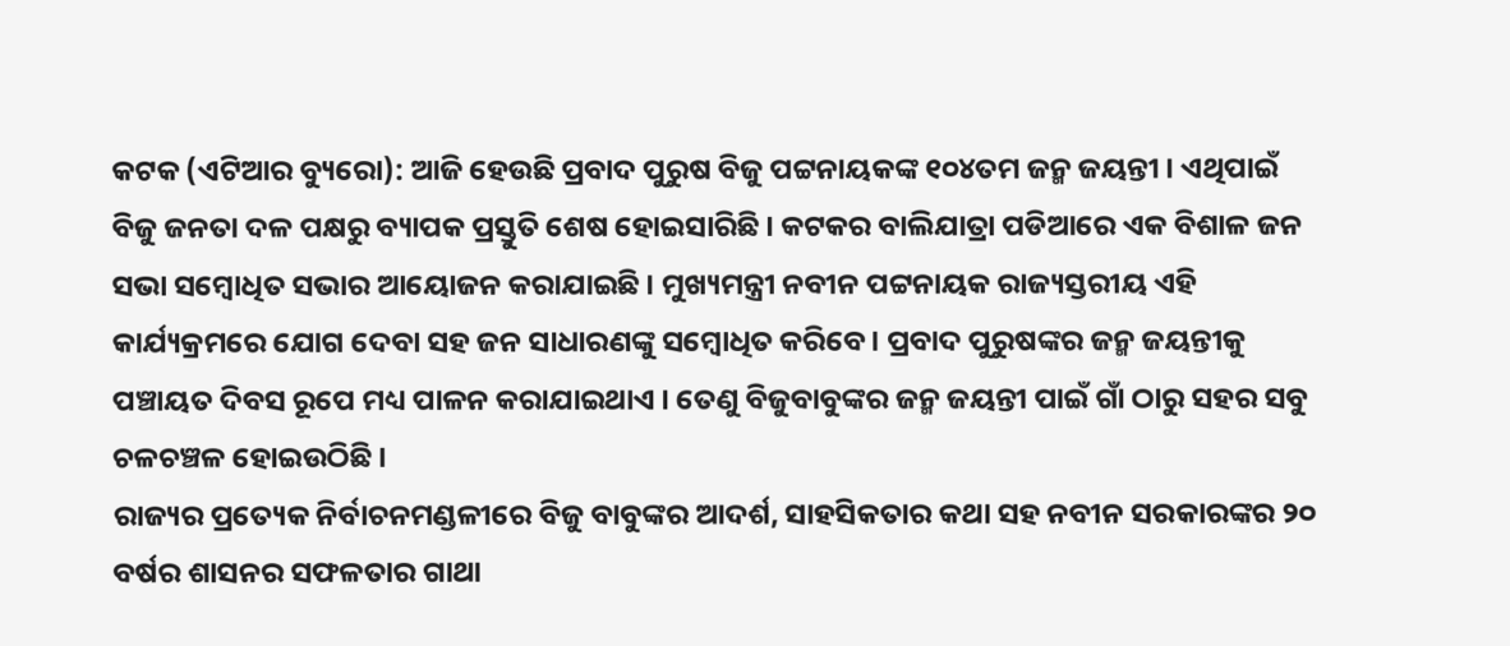କଟକ (ଏଟିଆର ବ୍ୟୁରୋ): ଆଜି ହେଉଛି ପ୍ରବାଦ ପୁରୁଷ ବିଜୁ ପଟ୍ଟନାୟକଙ୍କ ୧୦୪ତମ ଜନ୍ମ ଜୟନ୍ତୀ । ଏଥିପାଇଁ ବିଜୁ ଜନତା ଦଳ ପକ୍ଷରୁ ବ୍ୟାପକ ପ୍ରସ୍ତୁତି ଶେଷ ହୋଇସାରିଛି । କଟକର ବାଲିଯାତ୍ରା ପଡିଆରେ ଏକ ବିଶାଳ ଜନ ସଭା ସମ୍ବୋଧିତ ସଭାର ଆୟୋଜନ କରାଯାଇଛି । ମୁଖ୍ୟମନ୍ତ୍ରୀ ନବୀନ ପଟ୍ଟନାୟକ ରାଜ୍ୟସ୍ତରୀୟ ଏହି କାର୍ଯ୍ୟକ୍ରମରେ ଯୋଗ ଦେବା ସହ ଜନ ସାଧାରଣଙ୍କୁ ସମ୍ବୋଧିତ କରିବେ । ପ୍ରବାଦ ପୁରୁଷଙ୍କର ଜନ୍ମ ଜୟନ୍ତୀକୁ ପଞ୍ଚାୟତ ଦିବସ ରୂପେ ମଧ୍ୟ ପାଳନ କରାଯାଇଥାଏ । ତେଣୁ ବିଜୁବାବୁଙ୍କର ଜନ୍ମ ଜୟନ୍ତୀ ପାଇଁ ଗାଁ ଠାରୁ ସହର ସବୁ ଚଳଚଞ୍ଚଳ ହୋଇଉଠିଛି ।
ରାଜ୍ୟର ପ୍ରତ୍ୟେକ ନିର୍ବାଚନମଣ୍ଡଳୀରେ ବିଜୁ ବାବୁଙ୍କର ଆଦର୍ଶ, ସାହସିକତାର କଥା ସହ ନବୀନ ସରକାରଙ୍କର ୨୦ ବର୍ଷର ଶାସନର ସଫଳତାର ଗାଥା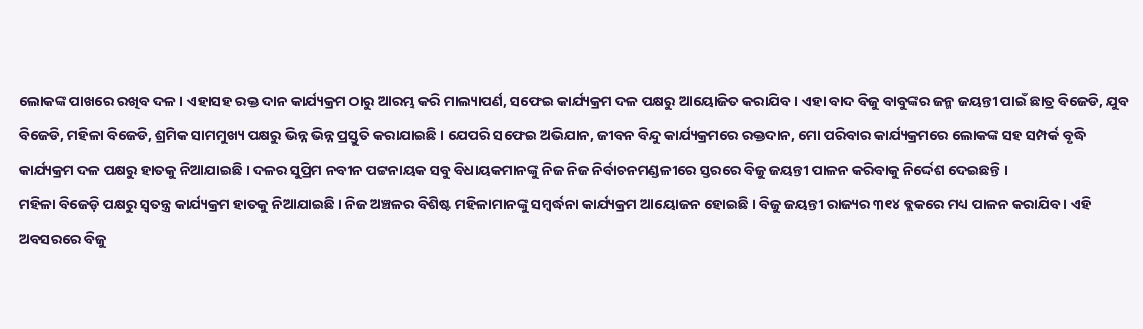ଲୋକଙ୍କ ପାଖରେ ରଖିବ ଦଳ । ଏହାସହ ରକ୍ତ ଦାନ କାର୍ଯ୍ୟକ୍ରମ ଠାରୁ ଆରମ୍ଭ କରି ମାଲ୍ୟାପର୍ଣ, ସଫେଇ କାର୍ଯ୍ୟକ୍ରମ ଦଳ ପକ୍ଷରୁ ଆୟୋଜିତ କରାଯିବ । ଏହା ବାଦ ବିଜୁ ବାବୁଙ୍କର ଜନ୍ମ ଜୟନ୍ତୀ ପାଇଁ ଛାତ୍ର ବିଜେଡି, ଯୁବ ବିଜେଡି, ମହିଳା ବିଜେଡି, ଶ୍ରମିକ ସାମମୁଖ୍ୟ ପକ୍ଷରୁ ଭିନ୍ନ ଭିନ୍ନ ପ୍ରସ୍ତୁତି କରାଯାଇଛି । ଯେପରି ସଫେଇ ଅଭିଯାନ, ଜୀବନ ବିନ୍ଦୁ କାର୍ଯ୍ୟକ୍ରମରେ ରକ୍ତଦାନ, ମୋ ପରିବାର କାର୍ଯ୍ୟକ୍ରମରେ ଲୋକଙ୍କ ସହ ସମ୍ପର୍କ ବୃଦ୍ଧି କାର୍ଯ୍ୟକ୍ରମ ଦଳ ପକ୍ଷରୁ ହାତକୁ ନିଆଯାଇଛି । ଦଳର ସୁପ୍ରିମ ନବୀନ ପଟ୍ଟନାୟକ ସବୁ ବିଧାୟକମାନଙ୍କୁ ନିଜ ନିଜ ନିର୍ବାଚନମଣ୍ଡଳୀରେ ସ୍ତରରେ ବିଜୁ ଜୟନ୍ତୀ ପାଳନ କରିବାକୁ ନିର୍ଦ୍ଦେଶ ଦେଇଛନ୍ତି ।
ମହିଳା ବିଜେଡ଼ି ପକ୍ଷରୁ ସ୍ୱତନ୍ତ୍ର କାର୍ଯ୍ୟକ୍ରମ ହାତକୁ ନିଆଯାଇଛି । ନିଜ ଅଞ୍ଚଳର ବିଶିଷ୍ଟ ମହିଳାମାନଙ୍କୁ ସମ୍ବର୍ଦ୍ଧନା କାର୍ଯ୍ୟକ୍ରମ ଆୟୋଜନ ହୋଇଛି । ବିଜୁ ଜୟନ୍ତୀ ରାଜ୍ୟର ୩୧୪ ବ୍ଲକରେ ମଧ୍ୟ ପାଳନ କରାଯିବ । ଏହି ଅବସରରେ ବିଜୁ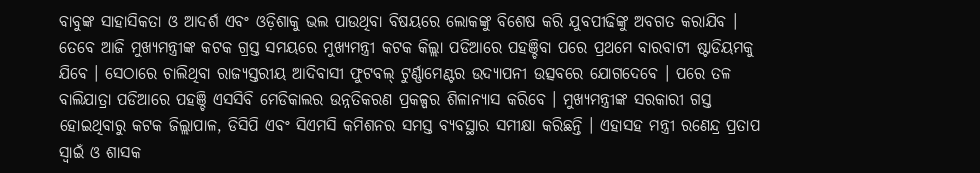ବାବୁଙ୍କ ସାହାସିକତା ଓ ଆଦର୍ଶ ଏବଂ ଓଡ଼ିଶାକୁ ଭଲ ପାଉଥିବା ବିଷୟରେ ଲୋକଙ୍କୁ ବିଶେଷ କରି ଯୁବପୀଢିଙ୍କୁ ଅବଗତ କରାଯିବ । ତେବେ ଆଜି ମୁଖ୍ୟମନ୍ତ୍ରୀଙ୍କ କଟକ ଗ୍ରସ୍ତ ସମୟରେ ମୁଖ୍ୟମନ୍ତ୍ରୀ କଟକ କିଲ୍ଲା ପଡିଆରେ ପହଞ୍ଚିବା ପରେ ପ୍ରଥମେ ବାରବାଟୀ ଷ୍ଟାଡିୟମକୁ ଯିବେ । ସେଠାରେ ଚାଲିଥିବା ରାଜ୍ୟସ୍ତରୀୟ ଆଦିବାସୀ ଫୁଟବଲ୍ ଟୁର୍ଣ୍ଣାମେଣ୍ଟର ଉଦ୍ୟାପନୀ ଉତ୍ସବରେ ଯୋଗଦେବେ । ପରେ ତଳ ବାଲିଯାତ୍ରା ପଡିଆରେ ପହଞ୍ଚି ଏସସିବି ମେଡିକାଲର ଉନ୍ନତିକରଣ ପ୍ରକଳ୍ପର ଶିଳାନ୍ୟାସ କରିବେ । ମୁଖ୍ୟମନ୍ତ୍ରୀଙ୍କ ସରକାରୀ ଗସ୍ତ ହୋଇଥିବାରୁ କଟକ ଜିଲ୍ଲାପାଳ, ଡିସିପି ଏବଂ ସିଏମସି କମିଶନର ସମସ୍ତ ବ୍ୟବସ୍ଥାର ସମୀକ୍ଷା କରିଛନ୍ତି । ଏହାସହ ମନ୍ତ୍ରୀ ରଣେନ୍ଦ୍ର ପ୍ରତାପ ସ୍ବାଇଁ ଓ ଶାସକ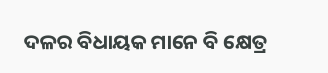ଦଳର ବିଧାୟକ ମାନେ ବି କ୍ଷେତ୍ର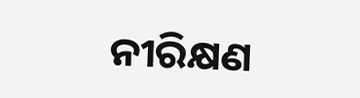ନୀରିକ୍ଷଣ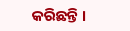କରିଛନ୍ତି ।